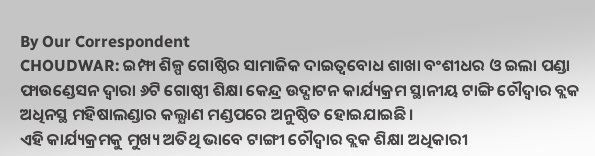By Our Correspondent
CHOUDWAR: ଇମ୍ଫା ଶିଳ୍ପ ଗୋଷ୍ଠିର ସାମାଜିକ ଦାଇତ୍ୱବୋଧ ଶାଖା ବଂଶୀଧର ଓ ଇଲା ପଣ୍ଡା ଫାଉଣ୍ଡେସନ ଦ୍ଵାରା ୬ଟି ଗୋଷ୍ଠୀ ଶିକ୍ଷା କେନ୍ଦ୍ର ଉଦ୍ଘାଟନ କାର୍ଯ୍ୟକ୍ରମ ସ୍ଥାନୀୟ ଟାଙ୍ଗି ଚୌଦ୍ୱାର ବ୍ଲକ ଅଧିନସ୍ଥ ମହିଷାଲଣ୍ଡାର କଲ୍ଯାଣ ମଣ୍ଡପରେ ଅନୁଷ୍ଠିତ ହୋଇଯାଇଛି।
ଏହି କାର୍ଯ୍ୟକ୍ରମକୁ ମୁଖ୍ୟ ଅତିଥି ଭାବେ ଟାଙ୍ଗୀ ଚୌଦ୍ୱାର ବ୍ଲକ ଶିକ୍ଷା ଅଧିକାରୀ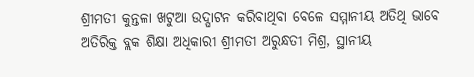ଶ୍ରୀମତୀ କୁନ୍ତଳା ଖଟୁଆ ଉଦ୍ଘାଟନ କରିବାଥିବା ବେଳେ ସମ୍ମାନୀୟ ଅତିଥି ଭାବେ ଅତିରିକ୍ତ ବ୍ଲକ ଶିକ୍ଷା ଅଧିକାରୀ ଶ୍ରୀମତୀ ଅରୁନ୍ଧତୀ ମିଶ୍ର, ସ୍ଥାନୀୟ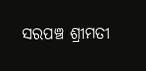ସରପଞ୍ଚ ଶ୍ରୀମତୀ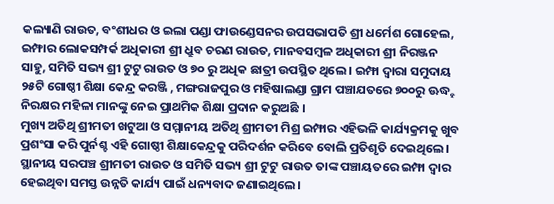କଲ୍ୟାଣି ରାଉତ, ବଂଶୀଧର ଓ ଇଲା ପଣ୍ଡା ଫାଉଣ୍ଡେସନର ଉପସଭାପତି ଶ୍ରୀ ଧର୍ମେଶ ଗୋହେଲ, ଇମ୍ଫାର ଲୋକସମ୍ପର୍କ ଅଧିକାରୀ ଶ୍ରୀ ଧ୍ରୁବ ଚରଣ ରାଉତ, ମାନବସମ୍ବଳ ଅଧିକାରୀ ଶ୍ରୀ ନିରଞ୍ଜନ ସାହୁ, ସମିତି ସଭ୍ୟ ଶ୍ରୀ ଟୁଟୁ ରାଉତ ଓ ୭୦ ରୁ ଅଧିକ ଛାତ୍ରୀ ଉପସ୍ଥିତ ଥିଲେ । ଇମ୍ଫା ଦ୍ଵାରା ସମୁଦାୟ ୨୫ଟି ଗୋଷ୍ଠୀ ଶିକ୍ଷା କେନ୍ଦ୍ର କରଞ୍ଜି , ମଙ୍ଗରାଜପୁର ଓ ମହିଷାଲଣ୍ଡା ଗ୍ରାମ ପଞ୍ଚାଯତରେ ୭୦୦ରୁ ଊଦ୍ଧ୍ହ ନିରକ୍ଷର ମହିଳା ମାନଙ୍କୁ ନେଇ ପ୍ରାଥମିକ ଶିକ୍ଷା ପ୍ରଦାନ କରୁଅଛି ।
ମୁଖ୍ୟ ଅତିଥି ଶ୍ରୀମତୀ ଖଟୁଆ ଓ ସମ୍ମାନୀୟ ଅତିଥି ଶ୍ରୀମତୀ ମିଶ୍ର ଇମ୍ଫାର ଏହିଭଳି କାର୍ଯ୍ୟକ୍ରମକୁ ଖୁବ ପ୍ରଶଂସା କରି ପୁର୍ନଶ୍ଚ ଏହି ଗୋଷ୍ଠୀ ଶିକ୍ଷାକେନ୍ଦ୍ରକୁ ପରିଦର୍ଶନ କରିବେ ବୋଲି ପ୍ରତିଶୃତି ଦେଇଥିଲେ । ସ୍ଥାନୀୟ ସରପଞ୍ଚ ଶ୍ରୀମତୀ ରାଉତ ଓ ସମିତି ସଭ୍ୟ ଶ୍ରୀ ଟୁଟୁ ରାଉତ ତାଙ୍କ ପଞ୍ଚାୟତରେ ଇମ୍ଫା ଦ୍ଵାର ହେଇଥିବା ସମସ୍ତ ଉନ୍ନତି କାର୍ଯ୍ୟ ପାଇଁ ଧନ୍ୟବାଦ ଜଣାଇଥିଲେ।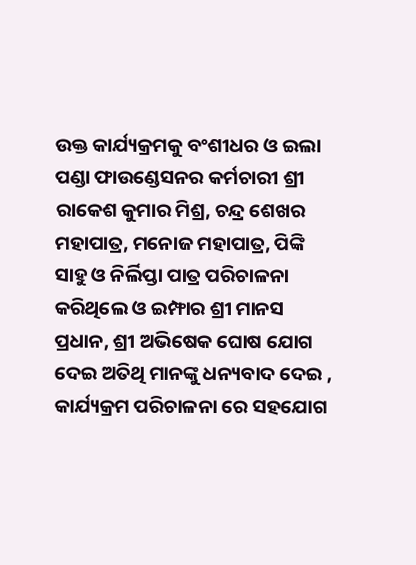ଉକ୍ତ କାର୍ଯ୍ୟକ୍ରମକୁ ବଂଶୀଧର ଓ ଇଲା ପଣ୍ଡା ଫାଉଣ୍ଡେସନର କର୍ମଚାରୀ ଶ୍ରୀ ରାକେଶ କୁମାର ମିଶ୍ର, ଚନ୍ଦ୍ର ଶେଖର ମହାପାତ୍ର, ମନୋଜ ମହାପାତ୍ର, ପିଙ୍କି ସାହୁ ଓ ନିର୍ଲିପ୍ତା ପାତ୍ର ପରିଚାଳନା କରିଥିଲେ ଓ ଇମ୍ଫାର ଶ୍ରୀ ମାନସ ପ୍ରଧାନ, ଶ୍ରୀ ଅଭିଷେକ ଘୋଷ ଯୋଗ ଦେଇ ଅତିଥି ମାନଙ୍କୁ ଧନ୍ୟବାଦ ଦେଇ , କାର୍ଯ୍ୟକ୍ରମ ପରିଚାଳନା ରେ ସହଯୋଗ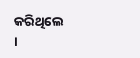କରିଥିଲେ ।